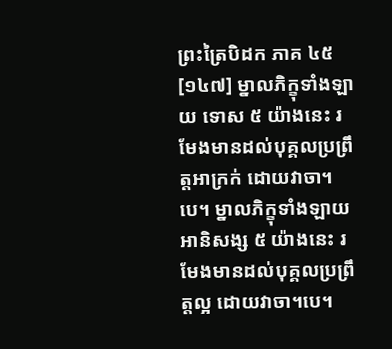ព្រះត្រៃបិដក ភាគ ៤៥
[១៤៧] ម្នាលភិក្ខុទាំងឡាយ ទោស ៥ យ៉ាងនេះ រមែងមានដល់បុគ្គលប្រព្រឹត្តអាក្រក់ ដោយវាចា។បេ។ ម្នាលភិក្ខុទាំងឡាយ អានិសង្ស ៥ យ៉ាងនេះ រមែងមានដល់បុគ្គលប្រព្រឹត្តល្អ ដោយវាចា។បេ។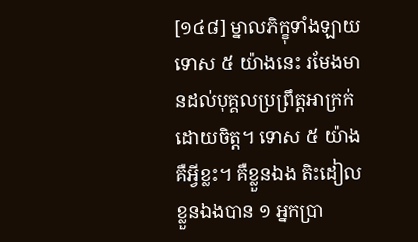[១៤៨] ម្នាលភិក្ខុទាំងឡាយ ទោស ៥ យ៉ាងនេះ រមែងមានដល់បុគ្គលប្រព្រឹត្តអាក្រក់ ដោយចិត្ត។ ទោស ៥ យ៉ាង គឺអ្វីខ្លះ។ គឺខ្លួនឯង តិះដៀលខ្លួនឯងបាន ១ អ្នកប្រា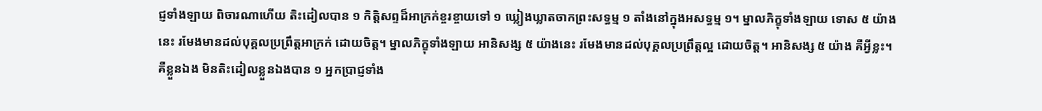ជ្ញទាំងឡាយ ពិចារណាហើយ តិះដៀលបាន ១ កិត្តិសព្ទដ៏អាក្រក់ខ្ចរខ្ចាយទៅ ១ ឃ្លៀងឃ្លាតចាកព្រះសទ្ធម្ម ១ តាំងនៅក្នុងអសទ្ធម្ម ១។ ម្នាលភិក្ខុទាំងឡាយ ទោស ៥ យ៉ាងនេះ រមែងមានដល់បុគ្គលប្រព្រឹត្តអាក្រក់ ដោយចិត្ត។ ម្នាលភិក្ខុទាំងឡាយ អានិសង្ស ៥ យ៉ាងនេះ រមែងមានដល់បុគ្គលប្រព្រឹត្តល្អ ដោយចិត្ត។ អានិសង្ស ៥ យ៉ាង គឺអ្វីខ្លះ។ គឺខ្លួនឯង មិនតិះដៀលខ្លួនឯងបាន ១ អ្នកប្រាជ្ញទាំង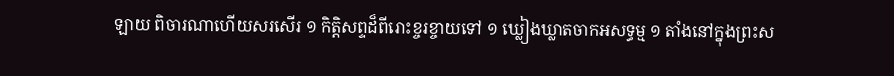ឡាយ ពិចារណាហើយសរសើរ ១ កិត្តិសព្ទដ៏ពីរោះខ្ចរខ្ចាយទៅ ១ ឃ្លៀងឃ្លាតចាកអសទ្ធម្ម ១ តាំងនៅក្នុងព្រះស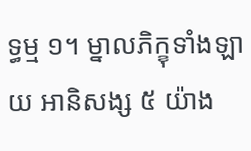ទ្ធម្ម ១។ ម្នាលភិក្ខុទាំងឡាយ អានិសង្ស ៥ យ៉ាង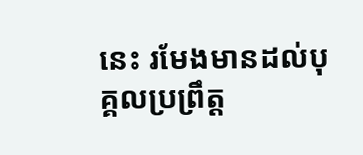នេះ រមែងមានដល់បុគ្គលប្រព្រឹត្ត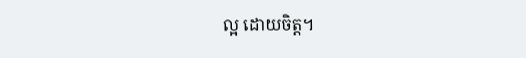ល្អ ដោយចិត្ត។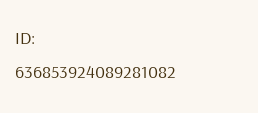ID: 636853924089281082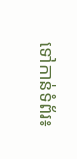ទៅកាន់ទំព័រ៖